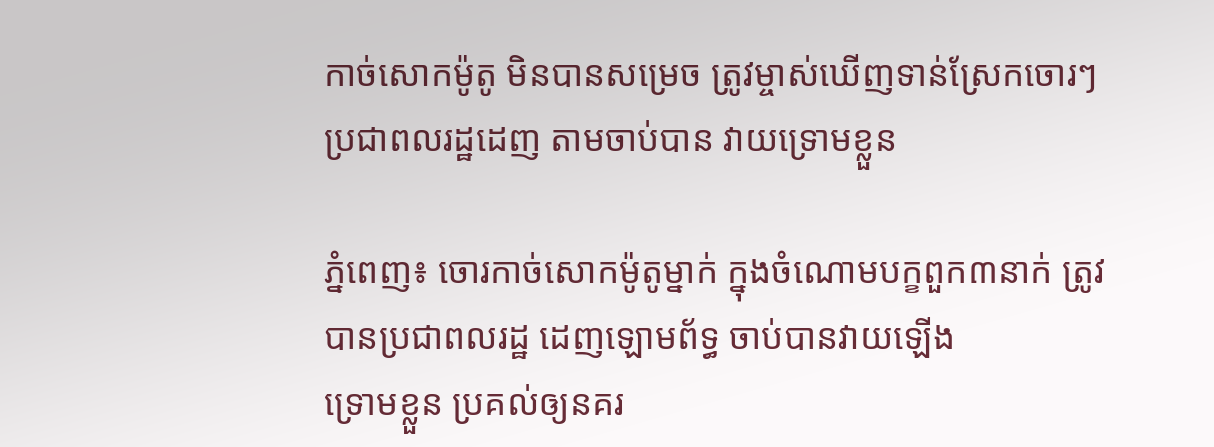កាច់សោកម៉ូតូ មិនបានសម្រេច ត្រូវម្ចាស់ឃើញទាន់ស្រែកចោរៗ ប្រជាពលរដ្ឋដេញ តាមចាប់បាន វាយទ្រោមខ្លួន

ភ្នំពេញ៖ ចោរកាច់សោកម៉ូតូម្នាក់ ក្នុងចំណោមបក្ខពួក៣នាក់ ត្រូវបានប្រជាពលរដ្ឋ ដេញឡោមព័ទ្ធ ចាប់បានវាយឡើង
ទ្រោមខ្លួន ប្រគល់ឲ្យនគរ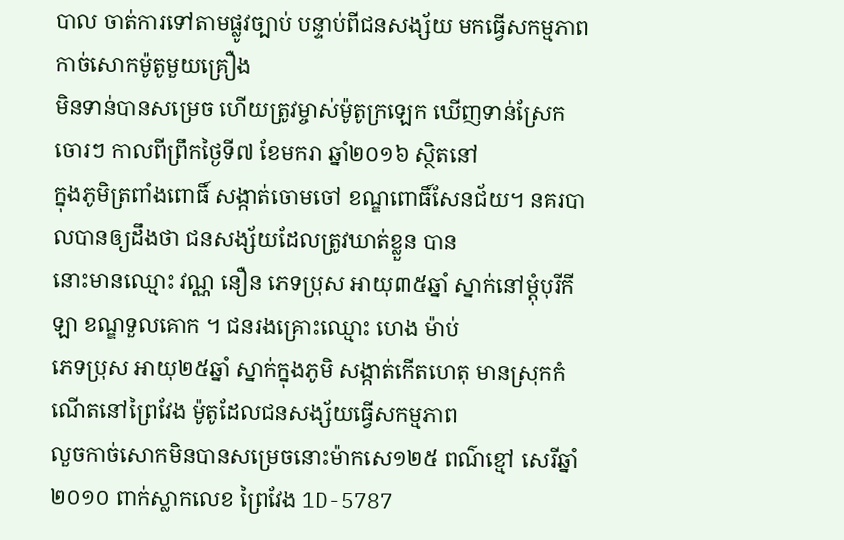បាល ចាត់ការទៅតាមផ្លូវច្បាប់ បន្ទាប់ពីជនសង្ស័យ មកធ្វើសកម្មភាព កាច់សោកម៉ូតូមួយគ្រឿង
មិនទាន់បានសម្រេច ហើយត្រូវម្ចាស់ម៉ូតូក្រឡេក ឃើញទាន់ស្រែកចោរៗ កាលពីព្រឹកថ្ងៃទី៧ ខែមករា ឆ្នាំ២០១៦ ស្ថិតនៅ
ក្នុងភូមិត្រពាំងពោធិ៍ សង្កាត់ចោមចៅ ខណ្ឌពោធិ៍សែនជ័យ។ នគរបាលបានឲ្យដឹងថា ជនសង្ស័យដែលត្រូវឃាត់ខ្លួន បាន
នោះមានឈ្មោះ វណ្ណ នឿន ភេទប្រុស អាយុ៣៥ឆ្នាំ ស្នាក់នៅម្តុំបុរីកីឡា ខណ្ឌទួលគោក ។ ជនរងគ្រោះឈ្មោះ ហេង ម៉ាប់
ភេទប្រុស អាយុ២៥ឆ្នាំ ស្នាក់ក្នុងភូមិ សង្កាត់កើតហេតុ មានស្រុកកំណើតនៅព្រៃវែង ម៉ូតូដែលជនសង្ស័យធ្វើសកម្មភាព
លួចកាច់សោកមិនបានសម្រេចនោះម៉ាកសេ១២៥ ពណ៌ខ្មៅ សេរីឆ្នាំ២០១០ ពាក់ស្លាកលេខ ព្រៃវែង 1D-5787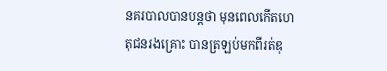នគរបាលបានបន្តថា មុនពេលកើតហេតុជនរងគ្រោះ បានត្រឡប់មកពីរត់ឌុ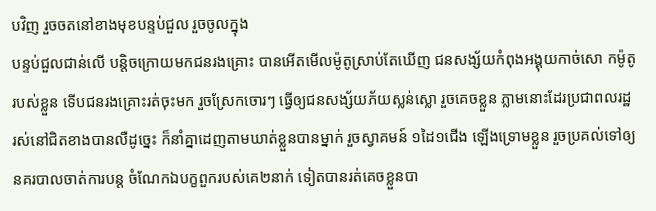បវិញ រួចចតនៅខាងមុខបន្ទប់ជួល រួចចូលក្នុង
បន្ទប់ជួលជាន់លើ បន្តិចក្រោយមកជនរងគ្រោះ បានអើតមើលម៉ូតូស្រាប់តែឃើញ ជនសង្ស័យកំពុងអង្គុយកាច់សោ កម៉ូតូ
របស់ខ្លួន ទើបជនរងគ្រោះរត់ចុះមក រួចស្រែកចោរៗ ធ្វើឲ្យជនសង្ស័យភ័យស្លន់ស្លោ រួចគេចខ្លួន ភ្លាមនោះដែរប្រជាពលរដ្ឋ
រស់នៅជិតខាងបានលឺដូច្នេះ ក៏នាំគ្នាដេញតាមឃាត់ខ្លួនបានម្នាក់ រួចស្វាគមន៍ ១ដៃ១ជើង ឡើងទ្រោមខ្លួន រួចប្រគល់ទៅឲ្យ
នគរបាលចាត់ការបន្ត ចំណែកឯបក្ខពួករបស់គេ២នាក់ ទៀតបានរត់គេចខ្លួនបា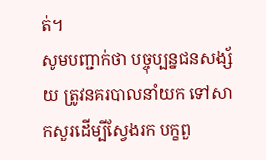ត់។
សូមបញ្ជាក់ថា បច្ចុប្បន្នជនសង្ស័យ ត្រូវនគរបាលនាំយក ទៅសាកសួរដើម្បីស្វែងរក បក្ខពួ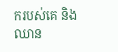ករបស់គេ និងឈាន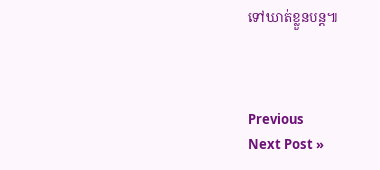ទៅឃាត់ខ្លួនបន្ត៕



Previous
Next Post »